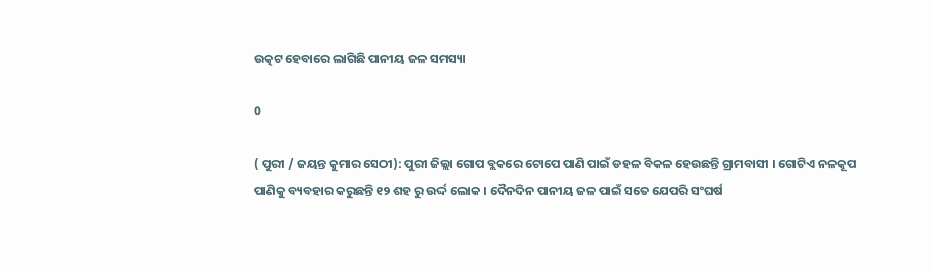ଉତ୍କଟ ହେବାରେ ଲାଗିଛି ପାନୀୟ ଜଳ ସମସ୍ୟା

0

( ପୁରୀ / ଜୟନ୍ତ କୁମାର ସେଠୀ): ପୁରୀ ଜିଲ୍ଲା ଗୋପ ବ୍ଲକରେ ଟୋପେ ପାଣି ପାଇଁ ଡହଳ ବିକଳ ହେଉଛନ୍ତି ଗ୍ରାମବାସୀ । ଗୋଟିଏ ନଳକୂପ ପାଣିକୁ ବ୍ୟବହାର କରୁଛନ୍ତି ୧୨ ଶହ ରୁ ଉର୍ଦ୍ଦ ଲୋକ । ଦୈନଦିନ ପାନୀୟ ଜଳ ପାଇଁ ସତେ ଯେପରି ସଂଘର୍ଷ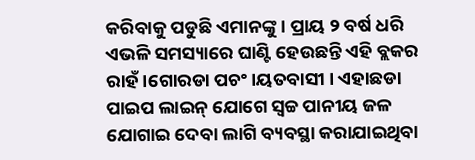କରିବାକୁ ପଡୁଛି ଏମାନଙ୍କୁ । ପ୍ରାୟ ୨ ବର୍ଷ ଧରି ଏଭଳି ସମସ୍ୟାରେ ଘାଣ୍ଟି ହେଉଛନ୍ତି ଏହି ବ୍ଲକର ରାହଁ।ଗୋରଡା ପଚଂ।ୟତବାସୀ । ଏହାଛଡା ପାଇପ ଲାଇନ୍ ଯୋଗେ ସ୍ଵଚ୍ଚ ପାନୀୟ ଜଳ ଯୋଗାଇ ଦେବା ଲାଗି ବ୍ୟବସ୍ଥା କରାଯାଇଥିବା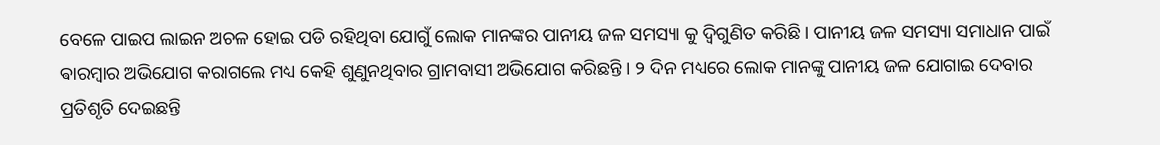ବେଳେ ପାଇପ ଲାଇନ ଅଚଳ ହୋଇ ପଡି ରହିଥିବା ଯୋଗୁଁ ଲୋକ ମାନଙ୍କର ପାନୀୟ ଜଳ ସମସ୍ୟା କୁ ଦ୍ଵିଗୁଣିତ କରିଛି । ପାନୀୟ ଜଳ ସମସ୍ୟା ସମାଧାନ ପାଇଁ ଵାରମ୍ଵାର ଅଭିଯୋଗ କରାଗଲେ ମଧ୍ୟ କେହି ଶୁଣୁନଥିବାର ଗ୍ରାମବାସୀ ଅଭିଯୋଗ କରିଛନ୍ତି । ୨ ଦିନ ମଧ୍ୟରେ ଲୋକ ମାନଙ୍କୁ ପାନୀୟ ଜଳ ଯୋଗାଇ ଦେବାର ପ୍ରତିଶୃତି ଦେଇଛନ୍ତି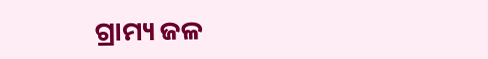ଗ୍ରାମ୍ୟ ଜଳ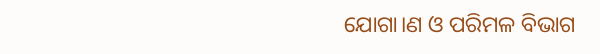ଯୋଗା।ଣ ଓ ପରିମଳ ବିଭାଗ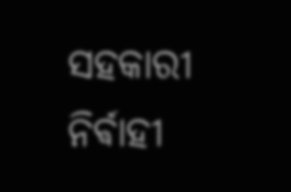ସହକାରୀ ନିର୍ଵାହୀ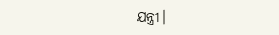ଯନ୍ତ୍ରୀ।